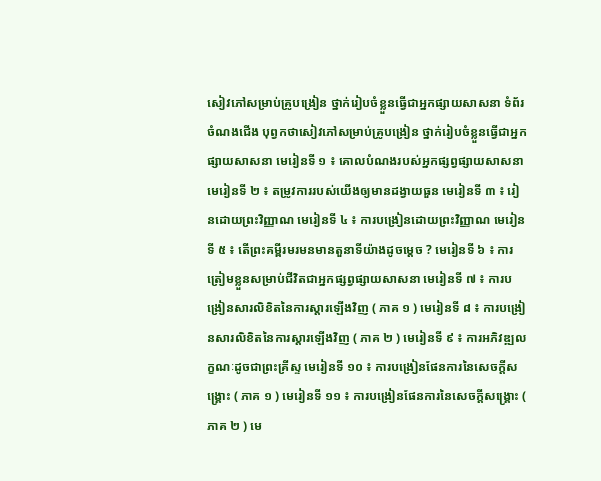សៀវភៅសម្រាប់គ្រូបង្រៀន ថ្នាក់រៀបចំខ្លួនធ្វើជាអ្នកផ្សាយសាសនា ទំព័រចំណងជើង បុព្វកថាសៀវភៅសម្រាប់គ្រូបង្រៀន ថ្នាក់រៀបចំខ្លួនធ្វើជាអ្នកផ្សាយសាសនា មេរៀនទី ១ ៖ គោលបំណងរបស់អ្នកផ្សព្វផ្សាយសាសនា មេរៀនទី ២ ៖ តម្រូវការរបស់យើងឲ្យមានដង្វាយធួន មេរៀនទី ៣ ៖ រៀនដោយព្រះវិញ្ញាណ មេរៀនទី ៤ ៖ ការបង្រៀនដោយព្រះវិញ្ញាណ មេរៀនទី ៥ ៖ តើព្រះគម្ពីរមរមនមានតួនាទីយ៉ាងដូចម្ដេច ? មេរៀនទី ៦ ៖ ការត្រៀមខ្លួនសម្រាប់ជីវិតជាអ្នកផ្សព្វផ្សាយសាសនា មេរៀនទី ៧ ៖ ការបង្រៀនសារលិខិតនៃការស្ដារឡើងវិញ ( ភាគ ១ ) មេរៀនទី ៨ ៖ ការបង្រៀនសារលិខិតនៃការស្ដារឡើងវិញ ( ភាគ ២ ) មេរៀនទី ៩ ៖ ការអភិវឌ្ឍលក្ខណៈដូចជាព្រះគ្រីស្ទ មេរៀនទី ១០ ៖ ការបង្រៀនផែនការនៃសេចក្ដីសង្គ្រោះ ( ភាគ ១ ) មេរៀនទី ១១ ៖ ការបង្រៀនផែនការនៃសេចក្ដីសង្គ្រោះ ( ភាគ ២ ) មេ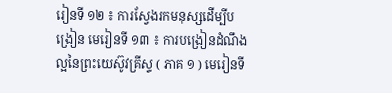រៀនទី ១២ ៖ ការស្វែងរកមនុស្សដើម្បីបង្រៀន មេរៀនទី ១៣ ៖ ការបង្រៀនដំណឹងល្អនៃព្រះយេស៊ូវគ្រីស្ទ ( ភាគ ១ ) មេរៀនទី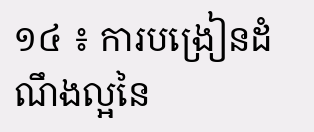១៤ ៖ ការបង្រៀនដំណឹងល្អនៃ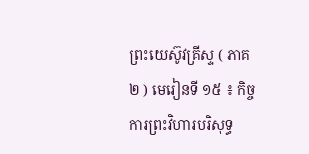ព្រះយេស៊ូវគ្រីស្ទ ( ភាគ ២ ) មេរៀនទី ១៥ ៖ កិច្ចការព្រះវិហារបរិសុទ្ធ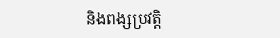និងពង្សប្រវត្តិ